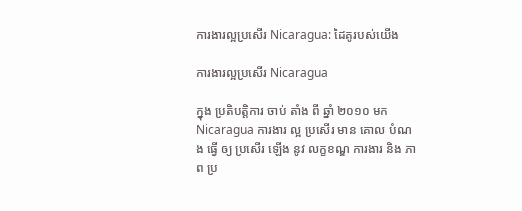ការងារល្អប្រសើរ Nicaragua: ដៃគូរបស់យើង

ការងារល្អប្រសើរ Nicaragua

ក្នុង ប្រតិបត្តិការ ចាប់ តាំង ពី ឆ្នាំ ២០១០ មក Nicaragua ការងារ ល្អ ប្រសើរ មាន គោល បំណង ធ្វើ ឲ្យ ប្រសើរ ឡើង នូវ លក្ខខណ្ឌ ការងារ និង ភាព ប្រ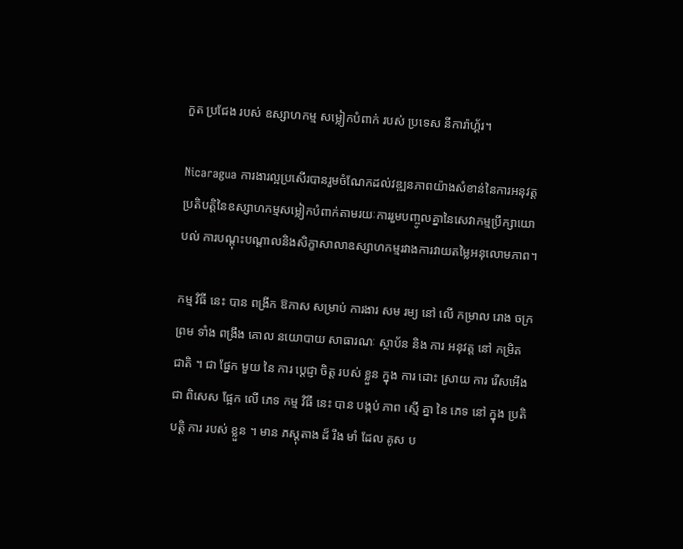កួត ប្រជែង របស់ ឧស្សាហកម្ម សម្លៀកបំពាក់ របស់ ប្រទេស នីការ៉ាហ្គ័រ។

Nicaragua ការងារល្អប្រសើរបានរួមចំណែកដល់វឌ្ឍនភាពយ៉ាងសំខាន់នៃការអនុវត្តប្រតិបត្តិនៃឧស្សាហកម្មសម្លៀកបំពាក់តាមរយៈការរួមបញ្ចូលគ្នានៃសេវាកម្មប្រឹក្សាយោបល់ ការបណ្តុះបណ្តាលនិងសិក្ខាសាលាឧស្សាហកម្មរវាងការវាយតម្លៃអនុលោមភាព។

កម្ម វិធី នេះ បាន ពង្រីក ឱកាស សម្រាប់ ការងារ សម រម្យ នៅ លើ កម្រាល រោង ចក្រ ព្រម ទាំង ពង្រឹង គោល នយោបាយ សាធារណៈ ស្ថាប័ន និង ការ អនុវត្ត នៅ កម្រិត ជាតិ ។ ជា ផ្នែក មួយ នៃ ការ ប្តេជ្ញា ចិត្ត របស់ ខ្លួន ក្នុង ការ ដោះ ស្រាយ ការ រើសអើង ជា ពិសេស ផ្អែក លើ ភេទ កម្ម វិធី នេះ បាន បង្កប់ ភាព ស្មើ គ្នា នៃ ភេទ នៅ ក្នុង ប្រតិបត្តិ ការ របស់ ខ្លួន ។ មាន ភស្តុតាង ដ៏ រឹង មាំ ដែល គូស ប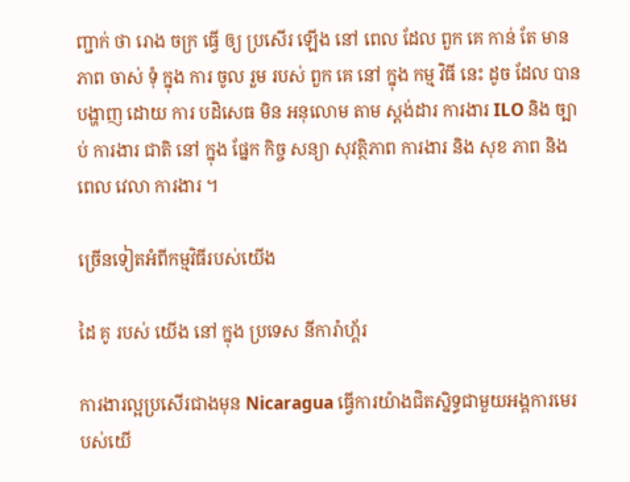ញ្ជាក់ ថា រោង ចក្រ ធ្វើ ឲ្យ ប្រសើរ ឡើង នៅ ពេល ដែល ពួក គេ កាន់ តែ មាន ភាព ចាស់ ទុំ ក្នុង ការ ចូល រួម របស់ ពួក គេ នៅ ក្នុង កម្ម វិធី នេះ ដូច ដែល បាន បង្ហាញ ដោយ ការ បដិសេធ មិន អនុលោម តាម ស្តង់ដារ ការងារ ILO និង ច្បាប់ ការងារ ជាតិ នៅ ក្នុង ផ្នែក កិច្ច សន្យា សុវត្ថិភាព ការងារ និង សុខ ភាព និង ពេល វេលា ការងារ ។

ច្រើនទៀតអំពីកម្មវិធីរបស់យើង

ដៃ គូ របស់ យើង នៅ ក្នុង ប្រទេស នីការ៉ាហ្គ័រ

ការងារល្អប្រសើរជាងមុន Nicaragua ធ្វើការយ៉ាងជិតស្និទ្ធជាមួយអង្គការមេរបស់យើ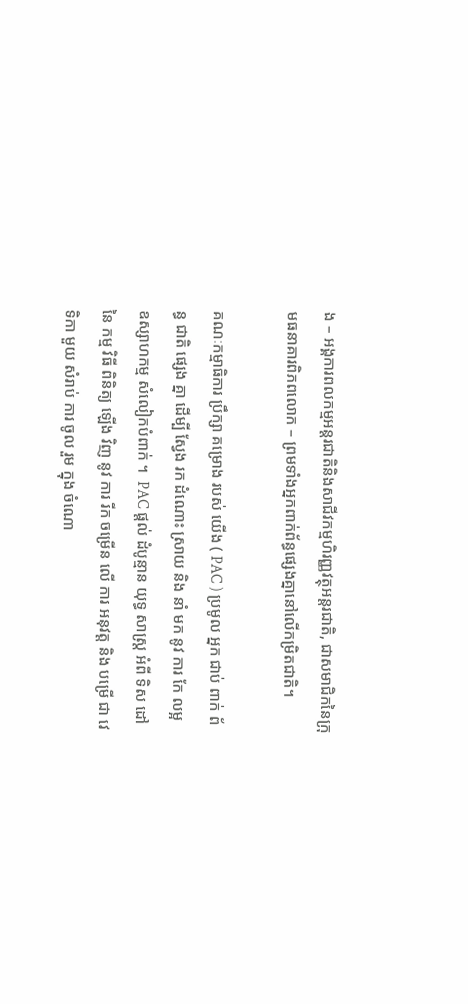ង – អង្គការពលកម្មអន្តរជាតិនិងសាជីវកម្មហិរញ្ញវត្ថុអន្តរជាតិ, ជាសមាជិកនៃក្រុមធនាគារពិភពលោក – ព្រមទាំងអ្នកពាក់ព័ន្ធផ្សេងគ្នានៅលើកម្រិតជាតិ។

គណៈកម្មាធិការ ប្រឹក្សា គម្រោង របស់ យើង ( PAC ) ប្រមូល អ្នក ជាប់ ពាក់ ព័ន្ធ ជាតិ ផ្សេង គ្នា ដើម្បី ស្វែង រក ដំណោះ ស្រាយ និង នាំ មក នូវ ការ កែ លម្អ ឧស្សាហកម្ម សំលៀកបំពាក់ ។  PAC ផ្តល់ ដំបូន្មាន យុទ្ធ សាស្ត្រ អំពី ទិស ដៅ នៃ កម្ម វិធី ពិនិត្យ ឡើង វិញ នូវ ការ រីក ចម្រើន លើ ការ អនុវត្ត និង បម្រើ ជា វេទិកា មួយ សំរាប់ ការ ចូល រួម ក្នុង ចំណោ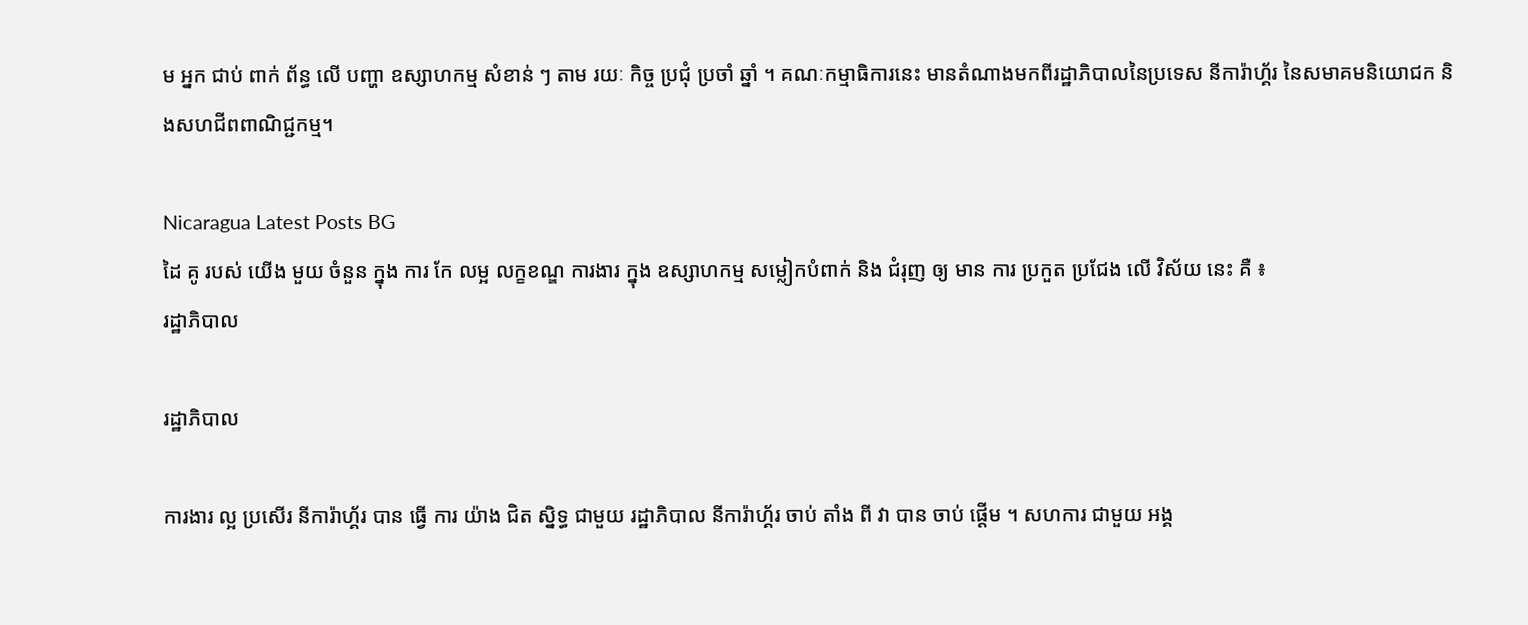ម អ្នក ជាប់ ពាក់ ព័ន្ធ លើ បញ្ហា ឧស្សាហកម្ម សំខាន់ ៗ តាម រយៈ កិច្ច ប្រជុំ ប្រចាំ ឆ្នាំ ។ គណៈកម្មាធិការនេះ មានតំណាងមកពីរដ្ឋាភិបាលនៃប្រទេស នីការ៉ាហ្គ័រ នៃសមាគមនិយោជក និងសហជីពពាណិជ្ជកម្ម។

Nicaragua Latest Posts BG
ដៃ គូ របស់ យើង មួយ ចំនួន ក្នុង ការ កែ លម្អ លក្ខខណ្ឌ ការងារ ក្នុង ឧស្សាហកម្ម សម្លៀកបំពាក់ និង ជំរុញ ឲ្យ មាន ការ ប្រកួត ប្រជែង លើ វិស័យ នេះ គឺ ៖
រដ្ឋាភិបាល

រដ្ឋាភិបាល

ការងារ ល្អ ប្រសើរ នីការ៉ាហ្គ័រ បាន ធ្វើ ការ យ៉ាង ជិត ស្និទ្ធ ជាមួយ រដ្ឋាភិបាល នីការ៉ាហ្គ័រ ចាប់ តាំង ពី វា បាន ចាប់ ផ្តើម ។ សហការ ជាមួយ អង្គ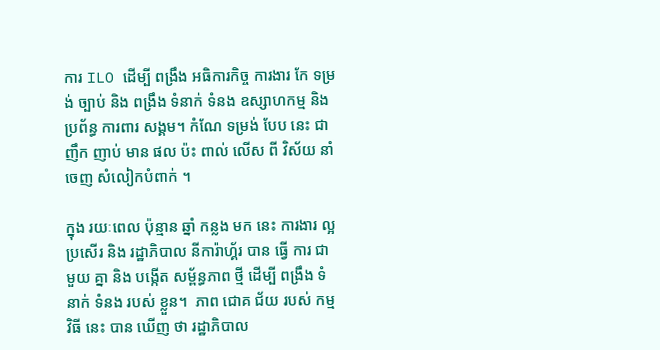ការ ILO ដើម្បី ពង្រឹង អធិការកិច្ច ការងារ កែ ទម្រង់ ច្បាប់ និង ពង្រឹង ទំនាក់ ទំនង ឧស្សាហកម្ម និង ប្រព័ន្ធ ការពារ សង្គម។ កំណែ ទម្រង់ បែប នេះ ជា ញឹក ញាប់ មាន ផល ប៉ះ ពាល់ លើស ពី វិស័យ នាំ ចេញ សំលៀកបំពាក់ ។

ក្នុង រយៈពេល ប៉ុន្មាន ឆ្នាំ កន្លង មក នេះ ការងារ ល្អ ប្រសើរ និង រដ្ឋាភិបាល នីការ៉ាហ្គ័រ បាន ធ្វើ ការ ជាមួយ គ្នា និង បង្កើត សម្ព័ន្ធភាព ថ្មី ដើម្បី ពង្រឹង ទំនាក់ ទំនង របស់ ខ្លួន។  ភាព ជោគ ជ័យ របស់ កម្ម វិធី នេះ បាន ឃើញ ថា រដ្ឋាភិបាល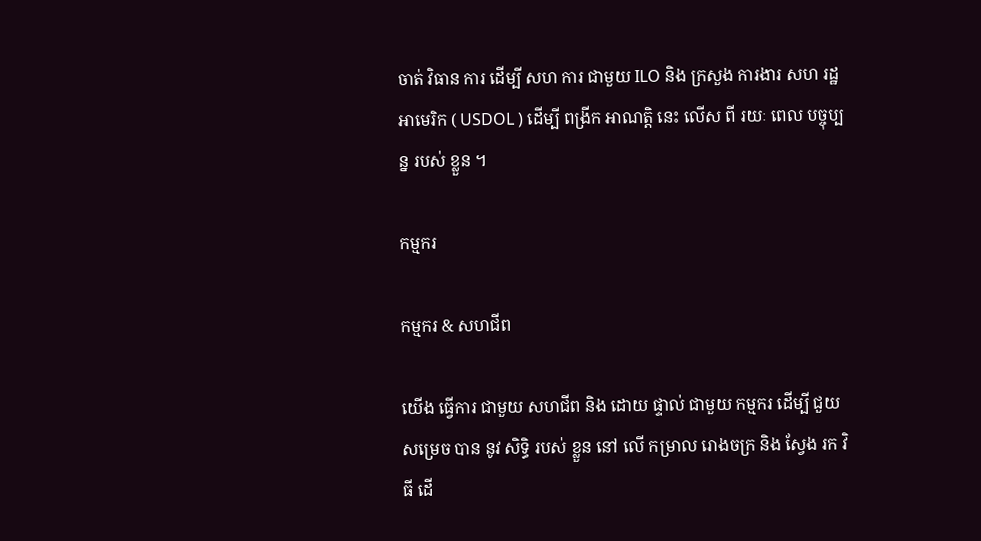ចាត់ វិធាន ការ ដើម្បី សហ ការ ជាមួយ ILO និង ក្រសួង ការងារ សហ រដ្ឋ អាមេរិក ( USDOL ) ដើម្បី ពង្រីក អាណត្តិ នេះ លើស ពី រយៈ ពេល បច្ចុប្បន្ន របស់ ខ្លួន ។

កម្មករ

កម្មករ & សហជីព

យើង ធ្វើការ ជាមួយ សហជីព និង ដោយ ផ្ទាល់ ជាមួយ កម្មករ ដើម្បី ជួយ សម្រេច បាន នូវ សិទ្ធិ របស់ ខ្លួន នៅ លើ កម្រាល រោងចក្រ និង ស្វែង រក វិធី ដើ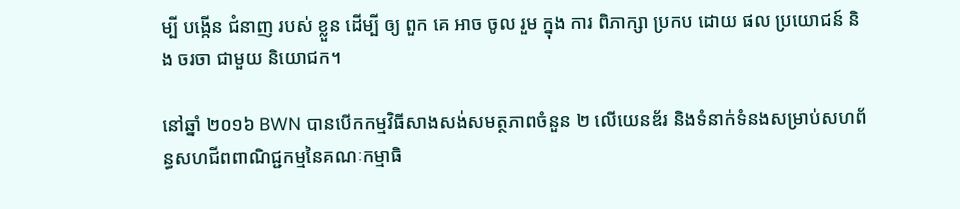ម្បី បង្កើន ជំនាញ របស់ ខ្លួន ដើម្បី ឲ្យ ពួក គេ អាច ចូល រួម ក្នុង ការ ពិភាក្សា ប្រកប ដោយ ផល ប្រយោជន៍ និង ចរចា ជាមួយ និយោជក។

នៅឆ្នាំ ២០១៦ BWN បានបើកកម្មវិធីសាងសង់សមត្ថភាពចំនួន ២ លើយេនឌ័រ និងទំនាក់ទំនងសម្រាប់សហព័ន្ធសហជីពពាណិជ្ជកម្មនៃគណៈកម្មាធិ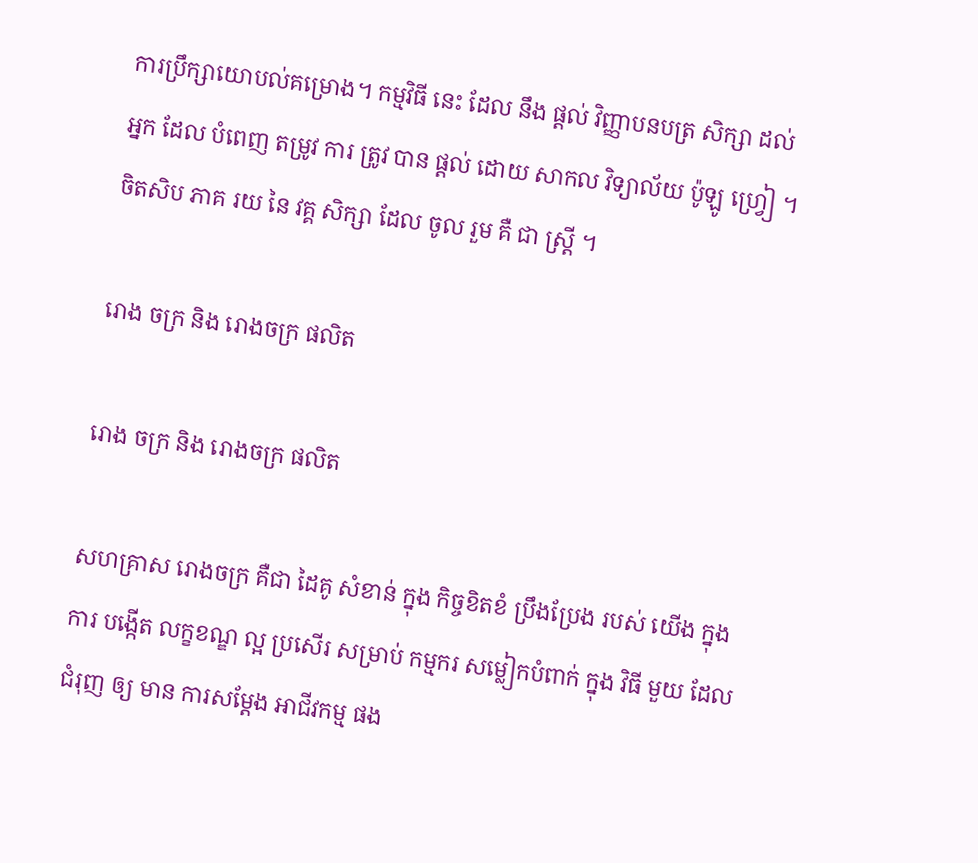ការប្រឹក្សាយោបល់គម្រោង។ កម្មវិធី នេះ ដែល នឹង ផ្តល់ វិញ្ញាបនបត្រ សិក្សា ដល់ អ្នក ដែល បំពេញ តម្រូវ ការ ត្រូវ បាន ផ្តល់ ដោយ សាកល វិទ្យាល័យ ប៉ូឡូ ហ្វ្រៀ ។ ចិតសិប ភាគ រយ នៃ វគ្គ សិក្សា ដែល ចូល រួម គឺ ជា ស្ត្រី ។

រោង ចក្រ និង រោងចក្រ ផលិត

រោង ចក្រ និង រោងចក្រ ផលិត

សហគ្រាស រោងចក្រ គឺជា ដៃគូ សំខាន់ ក្នុង កិច្ចខិតខំ ប្រឹងប្រែង របស់ យើង ក្នុង ការ បង្កើត លក្ខខណ្ឌ ល្អ ប្រសើរ សម្រាប់ កម្មករ សម្លៀកបំពាក់ ក្នុង វិធី មួយ ដែល ជំរុញ ឲ្យ មាន ការសម្តែង អាជីវកម្ម ផង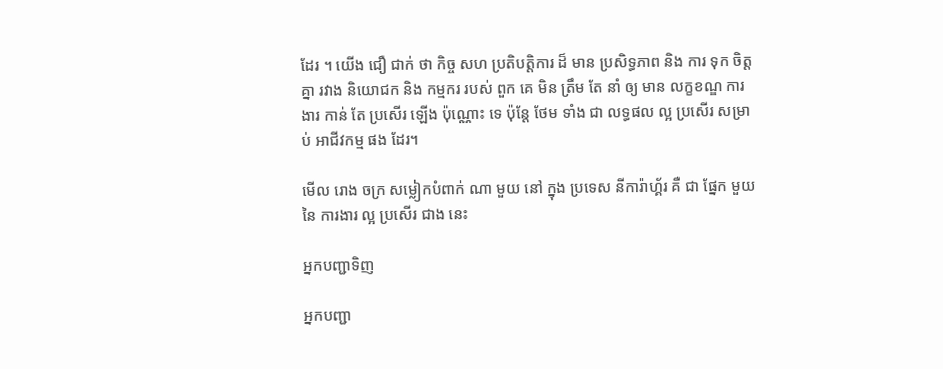ដែរ ។ យើង ជឿ ជាក់ ថា កិច្ច សហ ប្រតិបត្តិការ ដ៏ មាន ប្រសិទ្ធភាព និង ការ ទុក ចិត្ត គ្នា រវាង និយោជក និង កម្មករ របស់ ពួក គេ មិន ត្រឹម តែ នាំ ឲ្យ មាន លក្ខខណ្ឌ ការងារ កាន់ តែ ប្រសើរ ឡើង ប៉ុណ្ណោះ ទេ ប៉ុន្តែ ថែម ទាំង ជា លទ្ធផល ល្អ ប្រសើរ សម្រាប់ អាជីវកម្ម ផង ដែរ។

មើល រោង ចក្រ សម្លៀកបំពាក់ ណា មួយ នៅ ក្នុង ប្រទេស នីការ៉ាហ្គ័រ គឺ ជា ផ្នែក មួយ នៃ ការងារ ល្អ ប្រសើរ ជាង នេះ

អ្នកបញ្ជាទិញ

អ្នកបញ្ជា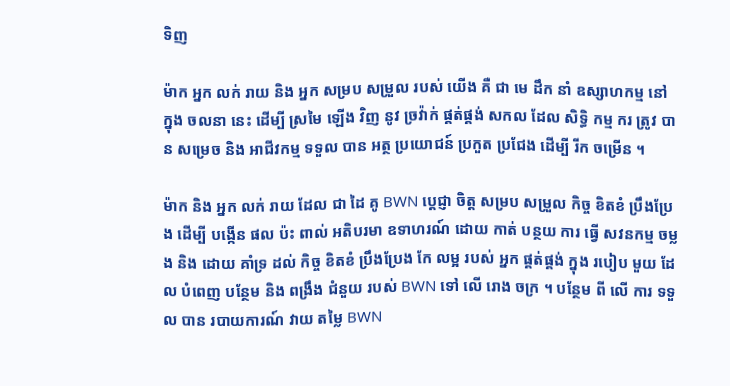ទិញ

ម៉ាក អ្នក លក់ រាយ និង អ្នក សម្រប សម្រួល របស់ យើង គឺ ជា មេ ដឹក នាំ ឧស្សាហកម្ម នៅ ក្នុង ចលនា នេះ ដើម្បី ស្រមៃ ឡើង វិញ នូវ ច្រវ៉ាក់ ផ្គត់ផ្គង់ សកល ដែល សិទ្ធិ កម្ម ករ ត្រូវ បាន សម្រេច និង អាជីវកម្ម ទទួល បាន អត្ថ ប្រយោជន៍ ប្រកួត ប្រជែង ដើម្បី រីក ចម្រើន ។

ម៉ាក និង អ្នក លក់ រាយ ដែល ជា ដៃ គូ BWN ប្តេជ្ញា ចិត្ត សម្រប សម្រួល កិច្ច ខិតខំ ប្រឹងប្រែង ដើម្បី បង្កើន ផល ប៉ះ ពាល់ អតិបរមា ឧទាហរណ៍ ដោយ កាត់ បន្ថយ ការ ធ្វើ សវនកម្ម ចម្លង និង ដោយ គាំទ្រ ដល់ កិច្ច ខិតខំ ប្រឹងប្រែង កែ លម្អ របស់ អ្នក ផ្គត់ផ្គង់ ក្នុង របៀប មួយ ដែល បំពេញ បន្ថែម និង ពង្រឹង ជំនួយ របស់ BWN ទៅ លើ រោង ចក្រ ។ បន្ថែម ពី លើ ការ ទទួល បាន របាយការណ៍ វាយ តម្លៃ BWN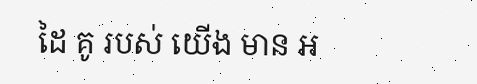ដៃ គូ របស់ យើង មាន អ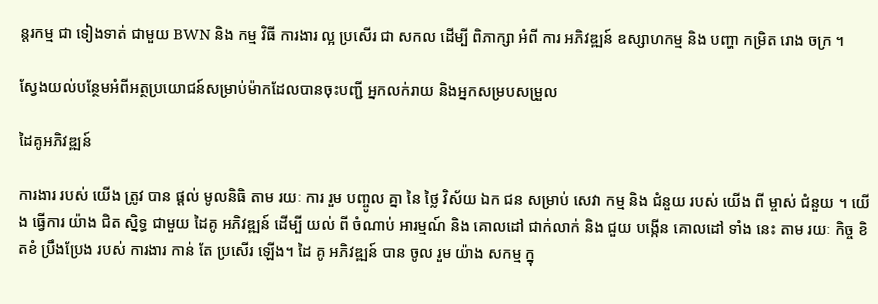ន្តរកម្ម ជា ទៀងទាត់ ជាមួយ BWN និង កម្ម វិធី ការងារ ល្អ ប្រសើរ ជា សកល ដើម្បី ពិភាក្សា អំពី ការ អភិវឌ្ឍន៍ ឧស្សាហកម្ម និង បញ្ហា កម្រិត រោង ចក្រ ។

ស្វែងយល់បន្ថែមអំពីអត្ថប្រយោជន៍សម្រាប់ម៉ាកដែលបានចុះបញ្ជី អ្នកលក់រាយ និងអ្នកសម្របសម្រួល

ដៃគូអភិវឌ្ឍន៍

ការងារ របស់ យើង ត្រូវ បាន ផ្តល់ មូលនិធិ តាម រយៈ ការ រួម បញ្ចូល គ្នា នៃ ថ្លៃ វិស័យ ឯក ជន សម្រាប់ សេវា កម្ម និង ជំនួយ របស់ យើង ពី ម្ចាស់ ជំនួយ ។ យើង ធ្វើការ យ៉ាង ជិត ស្និទ្ធ ជាមួយ ដៃគូ អភិវឌ្ឍន៍ ដើម្បី យល់ ពី ចំណាប់ អារម្មណ៍ និង គោលដៅ ជាក់លាក់ និង ជួយ បង្កើន គោលដៅ ទាំង នេះ តាម រយៈ កិច្ច ខិតខំ ប្រឹងប្រែង របស់ ការងារ កាន់ តែ ប្រសើរ ឡើង។ ដៃ គូ អភិវឌ្ឍន៍ បាន ចូល រួម យ៉ាង សកម្ម ក្នុ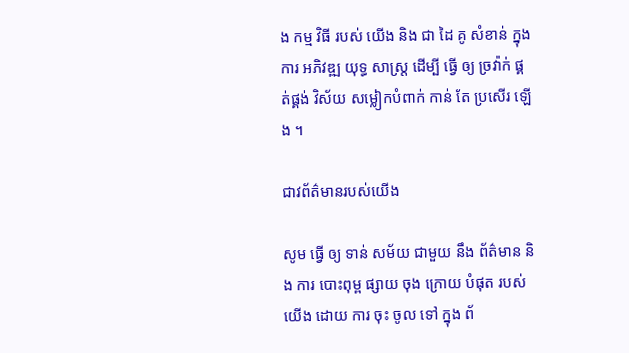ង កម្ម វិធី របស់ យើង និង ជា ដៃ គូ សំខាន់ ក្នុង ការ អភិវឌ្ឍ យុទ្ធ សាស្ត្រ ដើម្បី ធ្វើ ឲ្យ ច្រវ៉ាក់ ផ្គត់ផ្គង់ វិស័យ សម្លៀកបំពាក់ កាន់ តែ ប្រសើរ ឡើង ។

ជាវព័ត៌មានរបស់យើង

សូម ធ្វើ ឲ្យ ទាន់ សម័យ ជាមួយ នឹង ព័ត៌មាន និង ការ បោះពុម្ព ផ្សាយ ចុង ក្រោយ បំផុត របស់ យើង ដោយ ការ ចុះ ចូល ទៅ ក្នុង ព័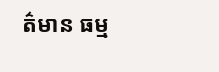ត៌មាន ធម្ម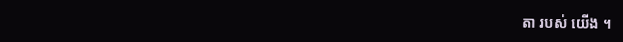តា របស់ យើង ។